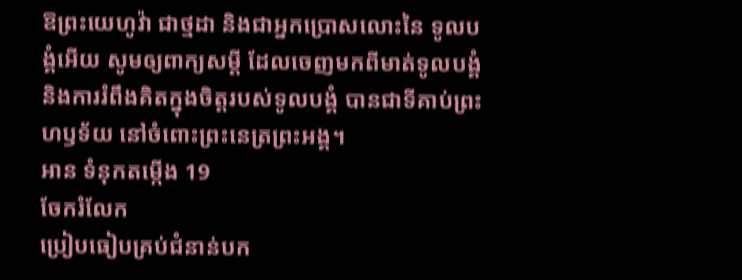ឱព្រះយេហូវ៉ា ជាថ្មដា និងជាអ្នកប្រោសលោះនៃ ទូលបង្គំអើយ សូមឲ្យពាក្យសម្ដី ដែលចេញមកពីមាត់ទូលបង្គំ និងការរំពឹងគិតក្នុងចិត្តរបស់ទូលបង្គំ បានជាទីគាប់ព្រះហឫទ័យ នៅចំពោះព្រះនេត្រព្រះអង្គ។
អាន ទំនុកតម្កើង 19
ចែករំលែក
ប្រៀបធៀបគ្រប់ជំនាន់បក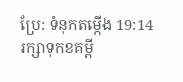ប្រែ: ទំនុកតម្កើង 19:14
រក្សាទុកខគម្ពី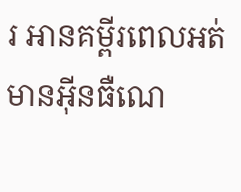រ អានគម្ពីរពេលអត់មានអ៊ីនធឺណេ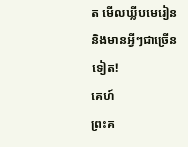ត មើលឃ្លីបមេរៀន និងមានអ្វីៗជាច្រើនទៀត!
គេហ៍
ព្រះគ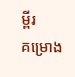ម្ពីរ
គម្រោង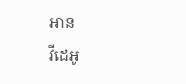អាន
វីដេអូ